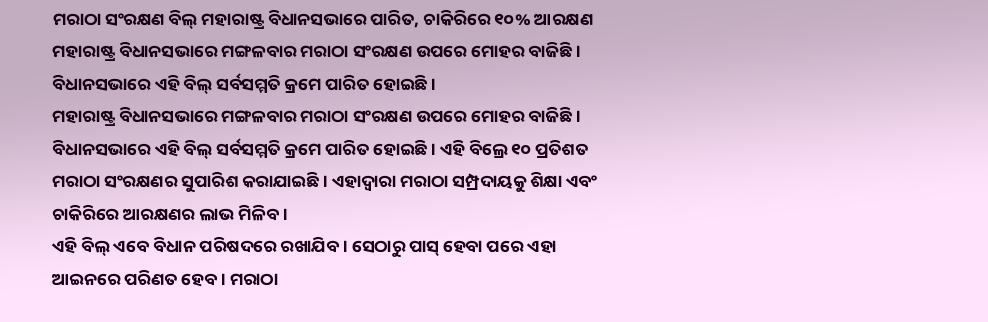ମରାଠା ସଂରକ୍ଷଣ ବିଲ୍ ମହାରାଷ୍ଟ୍ର ବିଧାନସଭାରେ ପାରିତ, ଚାକିରିରେ ୧୦% ଆରକ୍ଷଣ
ମହାରାଷ୍ଟ୍ର ବିଧାନସଭାରେ ମଙ୍ଗଳବାର ମରାଠା ସଂରକ୍ଷଣ ଉପରେ ମୋହର ବାଜିଛି । ବିଧାନସଭାରେ ଏହି ବିଲ୍ ସର୍ବସମ୍ମତି କ୍ରମେ ପାରିତ ହୋଇଛି ।
ମହାରାଷ୍ଟ୍ର ବିଧାନସଭାରେ ମଙ୍ଗଳବାର ମରାଠା ସଂରକ୍ଷଣ ଉପରେ ମୋହର ବାଜିଛି । ବିଧାନସଭାରେ ଏହି ବିଲ୍ ସର୍ବସମ୍ମତି କ୍ରମେ ପାରିତ ହୋଇଛି । ଏହି ବିଲ୍ରେ ୧୦ ପ୍ରତିଶତ ମରାଠା ସଂରକ୍ଷଣର ସୁପାରିଶ କରାଯାଇଛି । ଏହାଦ୍ୱାରା ମରାଠା ସମ୍ପ୍ରଦାୟକୁ ଶିକ୍ଷା ଏବଂ ଚାକିରିରେ ଆରକ୍ଷଣର ଲାଭ ମିଳିବ ।
ଏହି ବିଲ୍ ଏବେ ବିଧାନ ପରିଷଦରେ ରଖାଯିବ । ସେଠାରୁ ପାସ୍ ହେବା ପରେ ଏହା ଆଇନରେ ପରିଣତ ହେବ । ମରାଠା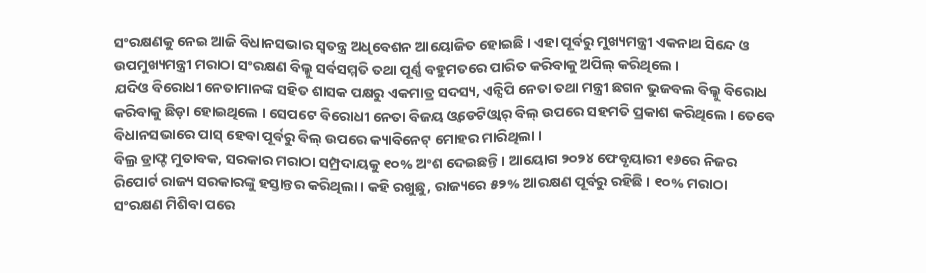ସଂରକ୍ଷଣକୁ ନେଇ ଆଜି ବିଧାନସଭାର ସ୍ୱତନ୍ତ୍ର ଅଧିବେଶନ ଆୟୋଜିତ ହୋଇଛି । ଏହା ପୂର୍ବରୁ ମୁଖ୍ୟମନ୍ତ୍ରୀ ଏକନାଥ ସିନ୍ଦେ ଓ ଉପମୁଖ୍ୟମନ୍ତ୍ରୀ ମରାଠା ସଂରକ୍ଷଣ ବିଲ୍କୁ ସର୍ବସମ୍ମତି ତଥା ପୂର୍ଣ୍ଣ ବହୁମତରେ ପାରିତ କରିବାକୁ ଅପିଲ୍ କରିଥିଲେ ।
ଯଦିଓ ବିରୋଧୀ ନେତାମାନଙ୍କ ସହିତ ଶାସକ ପକ୍ଷରୁ ଏକମାତ୍ର ସଦସ୍ୟ, ଏନ୍ସିପି ନେତା ତଥା ମନ୍ତ୍ରୀ ଛଗନ ଭୁଜବଲ ବିଲ୍କୁ ବିରୋଧ କରିବାକୁ ଛିଡ଼ା ହୋଇଥିଲେ । ସେପଟେ ବିରୋଧୀ ନେତା ବିଜୟ ଓ୍ଵଡେଟିଓ୍ଵାର୍ ବିଲ୍ ଉପରେ ସହମତି ପ୍ରକାଶ କରିଥିଲେ । ତେବେ ବିଧାନସଭାରେ ପାସ୍ ହେବା ପୂର୍ବରୁ ବିଲ୍ ଉପରେ କ୍ୟାବିନେଟ୍ ମୋହର ମାରିଥିଲା ।
ବିଲ୍ର ଡ୍ରାଫ୍ଟ ମୁତାବକ, ସରକାର ମରାଠା ସମ୍ପ୍ରଦାୟକୁ ୧୦% ଅଂଶ ଦେଇଛନ୍ତି । ଆୟୋଗ ୨୦୨୪ ଫେବୃୟାରୀ ୧୬ରେ ନିଜର ରିପୋର୍ଟ ରାଜ୍ୟ ସରକାରଙ୍କୁ ହସ୍ତାନ୍ତର କରିଥିଲା । କହି ରଖୁଛୁ, ରାଜ୍ୟରେ ୫୨% ଆରକ୍ଷଣ ପୂର୍ବରୁ ରହିଛି । ୧୦% ମରାଠା ସଂରକ୍ଷଣ ମିଶିବା ପରେ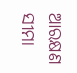ଆରକ୍ଷଣ ସୀମା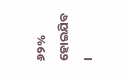୬୨% ହୋଇଯିବ ।